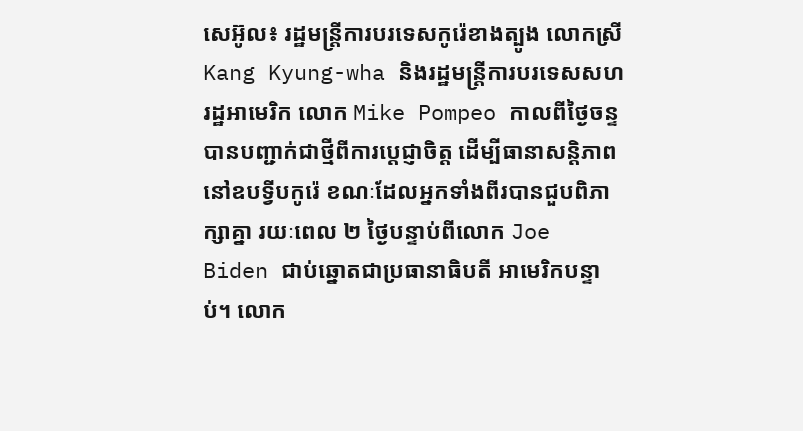សេអ៊ូល៖ រដ្ឋមន្រ្តីការបរទេសកូរ៉េខាងត្បូង លោកស្រី Kang Kyung-wha និងរដ្ឋមន្រ្តីការបរទេសសហរដ្ឋអាមេរិក លោក Mike Pompeo កាលពីថ្ងៃចន្ទ បានបញ្ជាក់ជាថ្មីពីការប្តេជ្ញាចិត្ត ដើម្បីធានាសន្តិភាពនៅឧបទ្វីបកូរ៉េ ខណៈដែលអ្នកទាំងពីរបានជួបពិភាក្សាគ្នា រយៈពេល ២ ថ្ងៃបន្ទាប់ពីលោក Joe Biden ជាប់ឆ្នោតជាប្រធានាធិបតី អាមេរិកបន្ទាប់។ លោក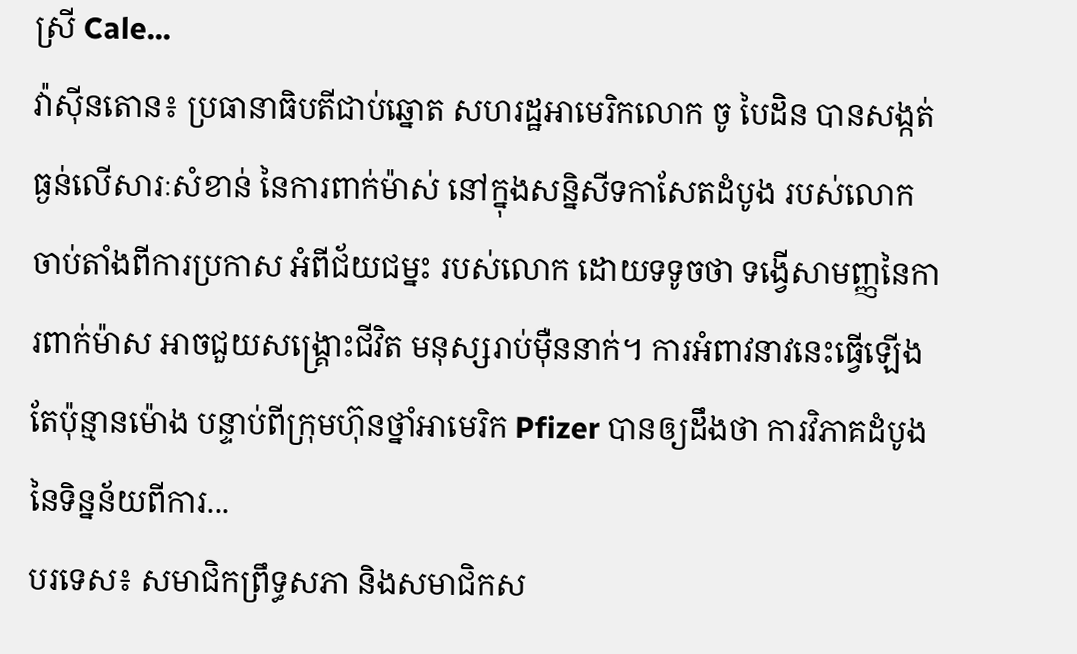ស្រី Cale...
វ៉ាស៊ីនតោន៖ ប្រធានាធិបតីជាប់ឆ្នោត សហរដ្ឋអាមេរិកលោក ចូ បៃដិន បានសង្កត់ធ្ងន់លើសារៈសំខាន់ នៃការពាក់ម៉ាស់ នៅក្នុងសន្និសីទកាសែតដំបូង របស់លោក ចាប់តាំងពីការប្រកាស អំពីជ័យជម្នះ របស់លោក ដោយទទូចថា ទង្វើសាមញ្ញនៃការពាក់ម៉ាស អាចជួយសង្គ្រោះជីវិត មនុស្សរាប់ម៉ឺននាក់។ ការអំពាវនាវនេះធ្វើឡើង តែប៉ុន្មានម៉ោង បន្ទាប់ពីក្រុមហ៊ុនថ្នាំអាមេរិក Pfizer បានឲ្យដឹងថា ការវិភាគដំបូងនៃទិន្នន័យពីការ...
បរទេស៖ សមាជិកព្រឹទ្ធសភា និងសមាជិកស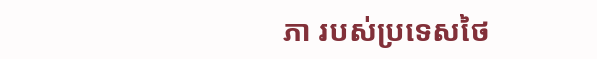ភា របស់ប្រទេសថៃ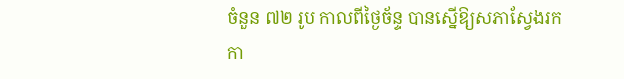ចំនួន ៧២ រូប កាលពីថ្ងៃច័ន្ទ បានស្នើឱ្យសភាស្វែងរក កា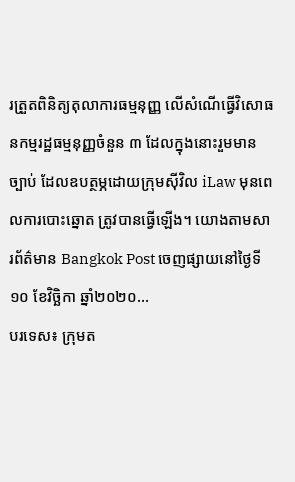រត្រួតពិនិត្យតុលាការធម្មនុញ្ញ លើសំណើធ្វើវិសោធនកម្មរដ្ឋធម្មនុញ្ញចំនួន ៣ ដែលក្នុងនោះរួមមានច្បាប់ ដែលឧបត្ថម្ភដោយក្រុមស៊ីវិល iLaw មុនពេលការបោះឆ្នោត ត្រូវបានធ្វើឡើង។ យោងតាមសារព័ត៌មាន Bangkok Post ចេញផ្សាយនៅថ្ងៃទី១០ ខែវិច្ឆិកា ឆ្នាំ២០២០...
បរទេស៖ ក្រុមត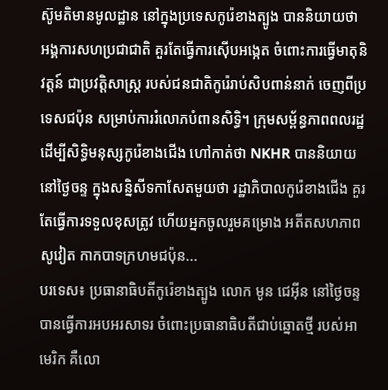ស៊ូមតិមានមូលដ្ឋាន នៅក្នុងប្រទេសកូរ៉េខាងត្បូង បាននិយាយថា អង្គការសហប្រជាជាតិ គួរតែធ្វើការស៊ើបអង្កេត ចំពោះការធ្វើមាតុនិវត្តន៍ ជាប្រវត្តិសាស្ត្រ របស់ជនជាតិកូរ៉េរាប់សិបពាន់នាក់ ចេញពីប្រទេសជប៉ុន សម្រាប់ការរំលោភបំពានសិទ្ធិ។ ក្រុមសម្ព័ន្ធភាពពលរដ្ឋ ដើម្បីសិទ្ធិមនុស្សកូរ៉េខាងជើង ហៅកាត់ថា NKHR បាននិយាយនៅថ្ងៃចន្ទ ក្នុងសន្និសីទកាសែតមួយថា រដ្ឋាភិបាលកូរ៉េខាងជើង គួរតែធ្វើការទទួលខុសត្រូវ ហើយអ្នកចូលរួមគម្រោង អតីតសហភាពសូវៀត កាកបាទក្រហមជប៉ុន...
បរទេស៖ ប្រធានាធិបតីកូរ៉េខាងត្បូង លោក មូន ជេអ៊ីន នៅថ្ងៃចន្ទ បានធ្វើការអបអរសាទរ ចំពោះប្រធានាធិបតីជាប់ឆ្នោតថ្មី របស់អាមេរិក គឺលោ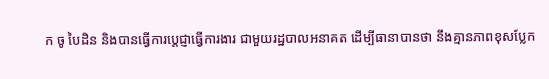ក ចូ បៃដិន និងបានធ្វើការប្តេជ្ញាធ្វើការងារ ជាមួយរដ្ឋបាលអនាគត ដើម្បីធានាបានថា នឹងគ្មានភាពខុសប្លែក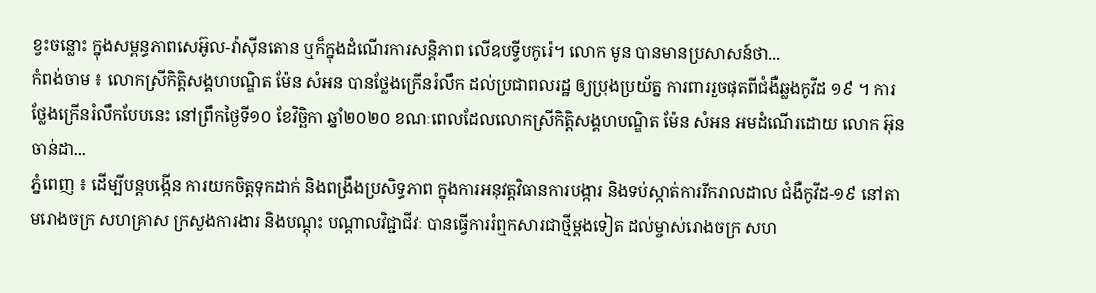ខ្វះចន្លោះ ក្នុងសម្ពន្ធភាពសេអ៊ូល-វ៉ាស៊ីនតោន ឬក៏ក្នុងដំណើរការសន្តិភាព លើឧបទ្វីបកូរ៉េ។ លោក មូន បានមានប្រសាសន៍ថា...
កំពង់ចាម ៖ លោកស្រីកិតិ្តសង្គហបណ្ឌិត ម៉ែន សំអន បានថ្លែងក្រើនរំលឹក ដល់ប្រជាពលរដ្ឋ ឲ្យប្រុងប្រយ័ត្ន ការពាររួចផុតពីជំងឺឆ្លងកូវីដ ១៩ ។ ការថ្លែងក្រើនរំលឹកបែបនេះ នៅព្រឹកថ្ងៃទី១០ ខែវិច្ឆិកា ឆ្នាំ២០២០ ខណៈពេលដែលលោកស្រីកិត្តិសង្គហបណ្ឌិត ម៉ែន សំអន អមដំណើរដោយ លោក អ៊ុន ចាន់ដា...
ភ្នំពេញ ៖ ដើម្បីបន្ដបង្កើន ការយកចិត្តទុកដាក់ និងពង្រឹងប្រសិទ្ធភាព ក្នុងការអនុវត្តវិធានការបង្ការ និងទប់ស្កាត់ការរីករាលដាល ជំងឺកូវីដ-១៩ នៅតាមរោងចក្រ សហគ្រាស ក្រសួងការងារ និងបណ្តុះ បណ្តាលវិជ្ជាជីវៈ បានធ្វើការរំឮកសារជាថ្មីម្តងទៀត ដល់ម្ចាស់រោងចក្រ សហ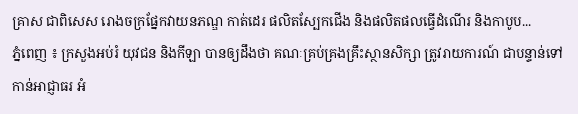គ្រាស ជាពិសេស រោងចក្រផ្នែកវាយនភណ្ឌ កាត់ដេរ ផលិតស្បែកជើង និងផលិតផលធ្វើដំណើរ និងកាបូប...
ភ្នំពេញ ៖ ក្រសួងអប់រំ យុវជន និងកីឡា បានឲ្យដឹងថា គណៈគ្រប់គ្រងគ្រឹះស្ថានសិក្សា ត្រូវរាយការណ៍ ជាបន្ទាន់ទៅកាន់អាជ្ញាធរ អំ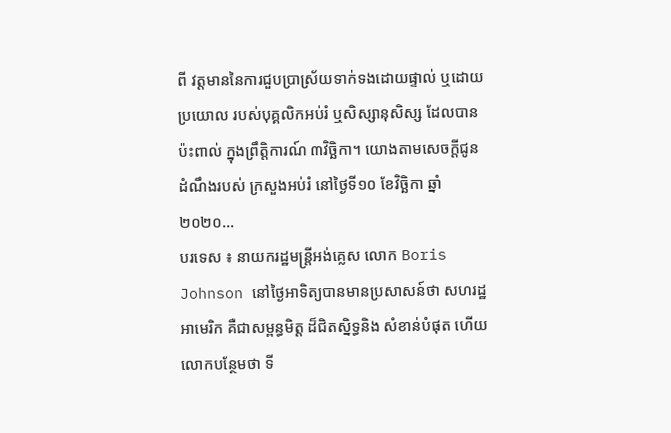ពី វត្តមាននៃការជួបប្រាស្រ័យទាក់ទងដោយផ្ទាល់ ឬដោយប្រយោល របស់បុគ្គលិកអប់រំ ឬសិស្សានុសិស្ស ដែលបានប៉ះពាល់ ក្នុងព្រឹត្តិការណ៍ ៣វិច្ឆិកា។ យោងតាមសេចក្ដីជូនដំណឹងរបស់ ក្រសួងអប់រំ នៅថ្ងៃទី១០ ខែវិច្ឆិកា ឆ្នាំ២០២០...
បរទេស ៖ នាយករដ្ឋមន្ត្រីអង់គ្លេស លោក Boris Johnson នៅថ្ងៃអាទិត្យបានមានប្រសាសន៍ថា សហរដ្ឋអាមេរិក គឺជាសម្ពន្ធមិត្ត ដ៏ជិតស្និទ្ធនិង សំខាន់បំផុត ហើយលោកបន្ថែមថា ទី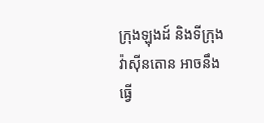ក្រុងឡុងដ៍ និងទីក្រុងវ៉ាស៊ីនតោន អាចនឹងធ្វើ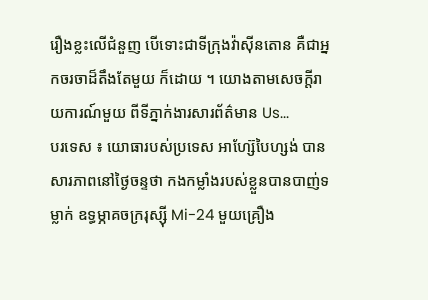រឿងខ្លះលើជំនួញ បើទោះជាទីក្រុងវ៉ាស៊ីនតោន គឺជាអ្នកចរចាដ៏តឹងតែមួយ ក៏ដោយ ។ យោងតាមសេចក្តីរាយការណ៍មួយ ពីទីភ្នាក់ងារសារព័ត៌មាន Us...
បរទេស ៖ យោធារបស់ប្រទេស អាហ្ស៊ែបៃហ្សង់ បានសារភាពនៅថ្ងៃចន្ទថា កងកម្លាំងរបស់ខ្លួនបានបាញ់ទម្លាក់ ឧទ្ធម្ភាគចក្ររុស្ស៊ី Mi-24 មួយគ្រឿង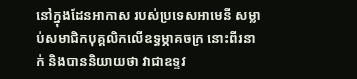នៅក្នុងដែនអាកាស របស់ប្រទេសអាមេនី សម្លាប់សមាជិកបុគ្គលិកលើឧទ្ធម្ភាគចក្រ នោះពីរនាក់ និងបាននិយាយថា វាជាឧទ្ទវ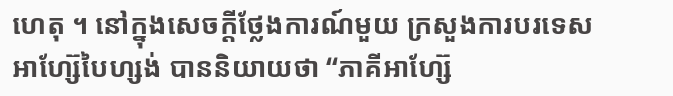ហេតុ ។ នៅក្នុងសេចក្តីថ្លែងការណ៍មួយ ក្រសួងការបរទេស អាហ្ស៊ែបៃហ្សង់ បាននិយាយថា “ភាគីអាហ្ស៊ែ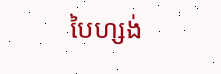បៃហ្សង់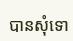បានសុំទោ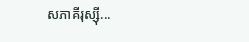សភាគីរុស្ស៊ី...